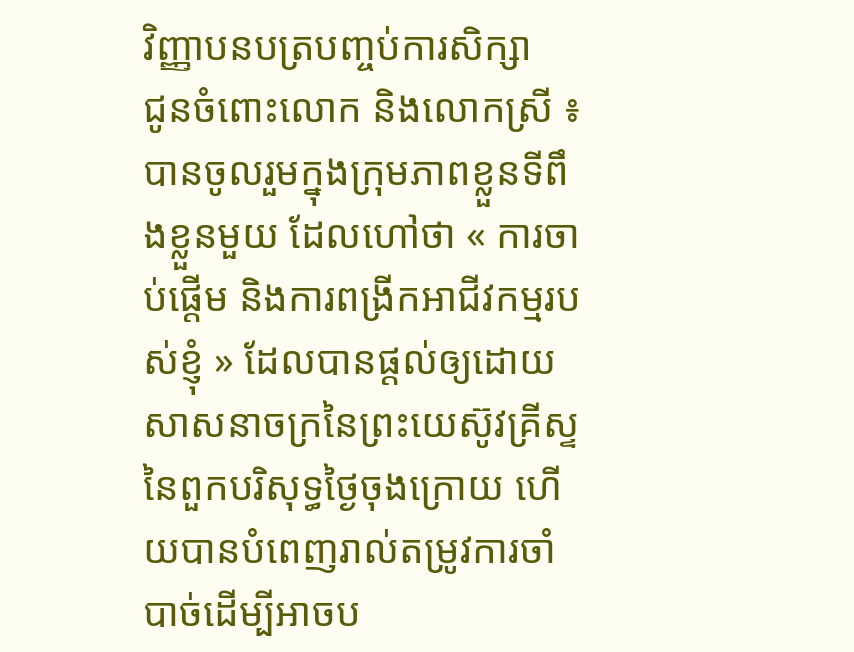វិញ្ញាបនបត្របញ្ចប់ការសិក្សា
ជូនចំពោះលោក និងលោកស្រី ៖
បានចូលរួមក្នុងក្រុមភាពខ្លួនទីពឹងខ្លួនមួយ ដែលហៅថា « ការចាប់ផ្ដើម និងការពង្រីកអាជីវកម្មរបស់ខ្ញុំ » ដែលបានផ្ដល់ឲ្យដោយសាសនាចក្រនៃព្រះយេស៊ូវគ្រីស្ទនៃពួកបរិសុទ្ធថ្ងៃចុងក្រោយ ហើយបានបំពេញរាល់តម្រូវការចាំបាច់ដើម្បីអាចប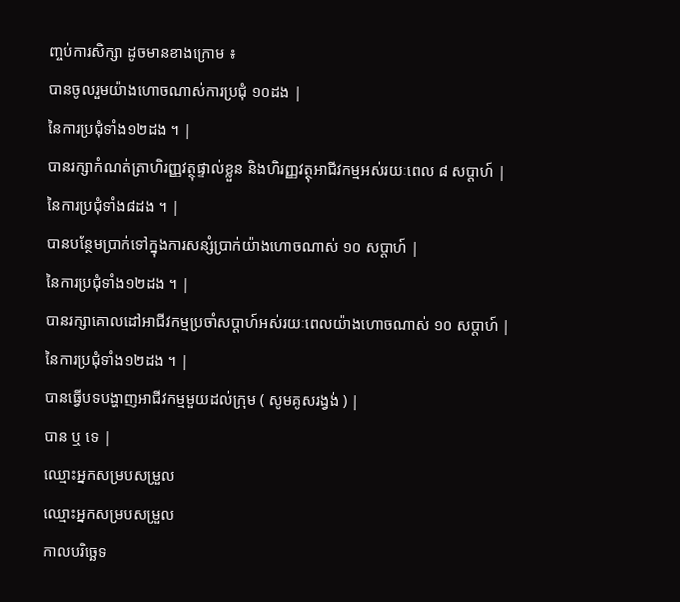ញ្ចប់ការសិក្សា ដូចមានខាងក្រោម ៖
បានចូលរួមយ៉ាងហោចណាស់ការប្រជុំ ១០ដង |
នៃការប្រជុំទាំង១២ដង ។ |
បានរក្សាកំណត់ត្រាហិរញ្ញវត្ថុផ្ទាល់ខ្លួន និងហិរញ្ញវត្ថុអាជីវកម្មអស់រយៈពេល ៨ សប្ដាហ៍ |
នៃការប្រជុំទាំង៨ដង ។ |
បានបន្ថែមប្រាក់ទៅក្នុងការសន្សំប្រាក់យ៉ាងហោចណាស់ ១០ សប្ដាហ៍ |
នៃការប្រជុំទាំង១២ដង ។ |
បានរក្សាគោលដៅអាជីវកម្មប្រចាំសប្ដាហ៍អស់រយៈពេលយ៉ាងហោចណាស់ ១០ សប្ដាហ៍ |
នៃការប្រជុំទាំង១២ដង ។ |
បានធ្វើបទបង្ហាញអាជីវកម្មមួយដល់ក្រុម ( សូមគូសរង្វង់ ) |
បាន ឬ ទេ |
ឈ្មោះអ្នកសម្របសម្រួល
ឈ្មោះអ្នកសម្របសម្រួល
កាលបរិច្ឆេទ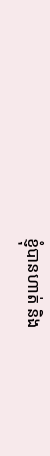ខ្ញុំបានហាត់ និង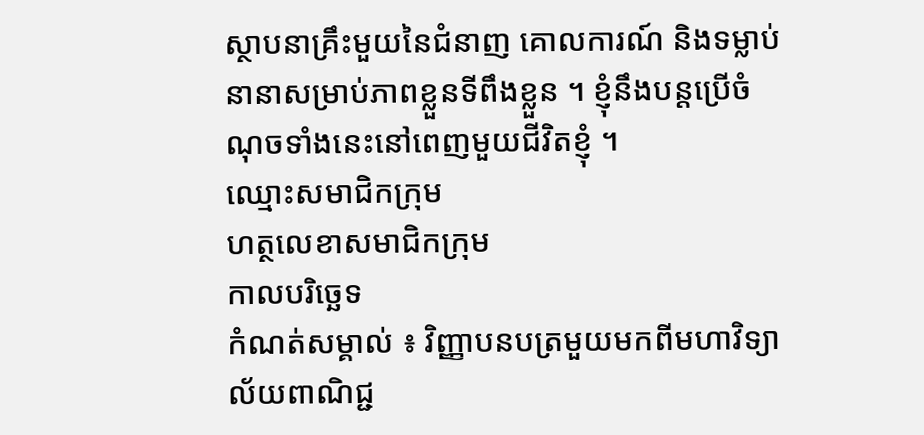ស្ថាបនាគ្រឹះមួយនៃជំនាញ គោលការណ៍ និងទម្លាប់នានាសម្រាប់ភាពខ្លួនទីពឹងខ្លួន ។ ខ្ញុំនឹងបន្ដប្រើចំណុចទាំងនេះនៅពេញមួយជីវិតខ្ញុំ ។
ឈ្មោះសមាជិកក្រុម
ហត្ថលេខាសមាជិកក្រុម
កាលបរិច្ឆេទ
កំណត់សម្គាល់ ៖ វិញ្ញាបនបត្រមួយមកពីមហាវិទ្យាល័យពាណិជ្ជ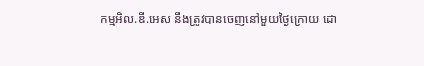កម្មអិល.ឌី.អេស នឹងត្រូវបានចេញនៅមួយថ្ងៃក្រោយ ដោ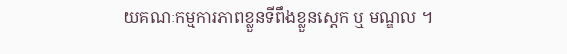យគណៈកម្មការភាពខ្លួនទីពឹងខ្លួនស្ដេក ឬ មណ្ឌល ។